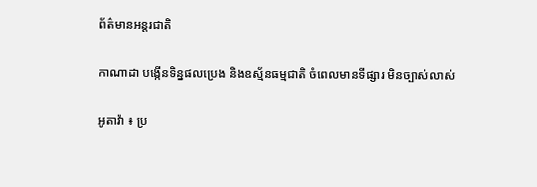ព័ត៌មានអន្តរជាតិ

កាណាដា បង្កើនទិន្នផលប្រេង និងឧស្ម័នធម្មជាតិ ចំពេលមានទីផ្សារ មិនច្បាស់លាស់

អូតាវ៉ា ៖ ប្រ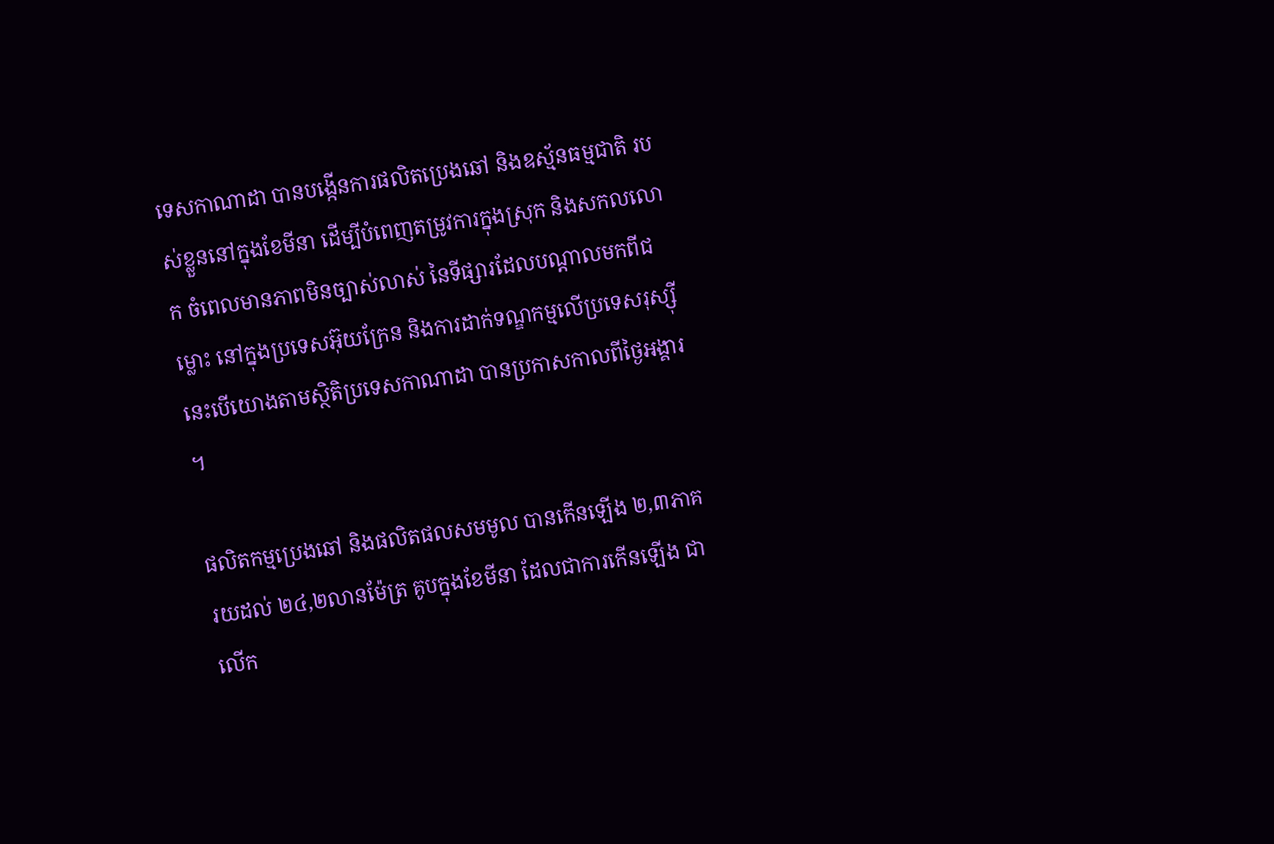ទេសកាណាដា បានបង្កើនការផលិតប្រេងឆៅ និងឧស្ម័នធម្មជាតិ របស់ខ្លួននៅក្នុងខែមីនា ដើម្បីបំពេញតម្រូវការក្នុងស្រុក និងសកលលោក ចំពេលមានភាពមិនច្បាស់លាស់ នៃទីផ្សារដែលបណ្តាលមកពីជម្លោះ នៅក្នុងប្រទេសអ៊ុយក្រែន និងការដាក់ទណ្ឌកម្មលើប្រទេសរុស្ស៊ី នេះបើយោងតាមស្ថិតិប្រទេសកាណាដា បានប្រកាសកាលពីថ្ងៃអង្គារ ។

ផលិតកម្មប្រេងឆៅ និងផលិតផលសមមូល បានកើនឡើង ២,៣ភាគរយដល់ ២៤,២លានម៉ែត្រ គូបក្នុងខែមីនា ដែលជាការកើនឡើង ជាលើក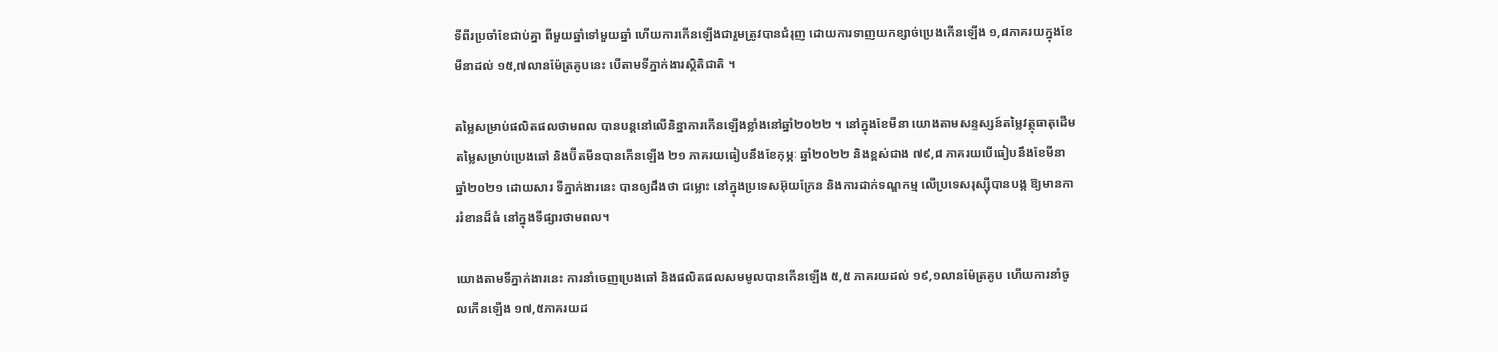ទីពីរប្រចាំខែជាប់គ្នា ពីមួយឆ្នាំទៅមួយឆ្នាំ ហើយការកើនឡើងជារួមត្រូវបានជំរុញ ដោយការទាញយកខ្សាច់ប្រេងកើនឡើង ១,៨ភាគរយក្នុងខែមីនាដល់ ១៥,៧លានម៉ែត្រគូបនេះ បើតាមទីភ្នាក់ងារស្ថិតិជាតិ ។

តម្លៃសម្រាប់ផលិតផលថាមពល បានបន្តនៅលើនិន្នាការកើនឡើងខ្លាំងនៅឆ្នាំ២០២២ ។ នៅក្នុងខែមីនា យោងតាមសន្ទស្សន៍តម្លៃវត្ថុធាតុដើម តម្លៃសម្រាប់ប្រេងឆៅ និងប៊ីតមីនបានកើនឡើង ២១ ភាគរយធៀបនឹងខែកុម្ភៈ ឆ្នាំ២០២២ និងខ្ពស់ជាង ៧៩,៨ ភាគរយបើធៀបនឹងខែមីនា ឆ្នាំ២០២១ ដោយសារ ទីភ្នាក់ងារនេះ បានឲ្យដឹងថា ជម្លោះ នៅក្នុងប្រទេសអ៊ុយក្រែន និងការដាក់ទណ្ឌកម្ម លើប្រទេសរុស្ស៊ីបានបង្ក ឱ្យមានការរំខានដ៏ធំ នៅក្នុងទីផ្សារថាមពល។

យោងតាមទីភ្នាក់ងារនេះ ការនាំចេញប្រេងឆៅ និងផលិតផលសមមូលបានកើនឡើង ៥,៥ ភាគរយដល់ ១៩,១លានម៉ែត្រគូប ហើយការនាំចូលកើនឡើង ១៧,៥ភាគរយដ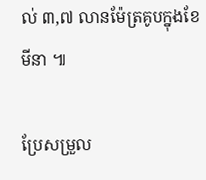ល់ ៣,៧ លានម៉ែត្រគូបក្នុងខែមីនា ៕

ប្រែសម្រួល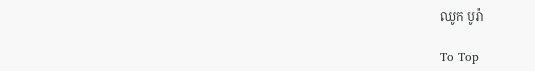ឈូក បូរ៉ា

To Top